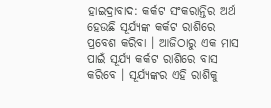ହାଇଦ୍ରାବାଦ: କର୍କଟ ସଂକରାନ୍ତିର ଅର୍ଥ ହେଉଛି ସୂର୍ଯ୍ୟଙ୍କ କର୍କଟ ରାଶିରେ ପ୍ରବେଶ କରିବା । ଆଜିଠାରୁ ଏକ ମାସ ପାଇଁ ସୂର୍ଯ୍ୟ କର୍କଟ ରାଶିରେ ବାସ କରିବେ । ସୂର୍ଯ୍ୟଙ୍କର ଏହି ରାଶିକୁ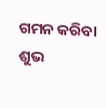ଗମନ କରିବା ଶୁଭ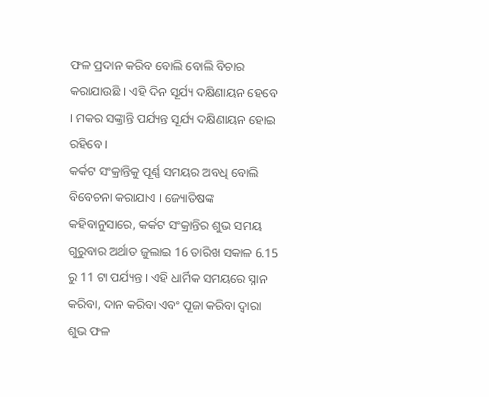ଫଳ ପ୍ରଦାନ କରିବ ବୋଲି ବୋଲି ବିଚାର କରାଯାଉଛି । ଏହି ଦିନ ସୂର୍ଯ୍ୟ ଦକ୍ଷିଣାୟନ ହେବେ । ମକର ସଙ୍କ୍ରାନ୍ତି ପର୍ଯ୍ୟନ୍ତ ସୂର୍ଯ୍ୟ ଦକ୍ଷିଣାୟନ ହୋଇ ରହିବେ ।
କର୍କଟ ସଂକ୍ରାନ୍ତିକୁ ପୂର୍ଣ୍ଣ ସମୟର ଅବଧି ବୋଲି ବିବେଚନା କରାଯାଏ । ଜ୍ୟୋତିଷଙ୍କ କହିବାନୁସାରେ, କର୍କଟ ସଂକ୍ରାନ୍ତିର ଶୁଭ ସମୟ ଗୁରୁବାର ଅର୍ଥାତ ଜୁଲାଇ 16 ତାରିଖ ସକାଳ 6.15 ରୁ 11 ଟା ପର୍ଯ୍ୟନ୍ତ । ଏହି ଧାର୍ମିକ ସମୟରେ ସ୍ନାନ କରିବା, ଦାନ କରିବା ଏବଂ ପୂଜା କରିବା ଦ୍ୱାରା ଶୁଭ ଫଳ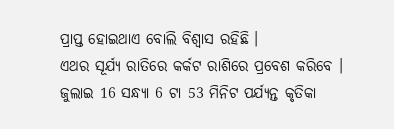ପ୍ରାପ୍ତ ହୋଇଥାଏ ବୋଲି ବିଶ୍ୱାସ ରହିଛି ।
ଏଥର ସୂର୍ଯ୍ୟ ରାତିରେ କର୍କଟ ରାଶିରେ ପ୍ରବେଶ କରିବେ । ଜୁଲାଇ 16 ସନ୍ଧ୍ୟା 6 ଟା 53 ମିନିଟ ପର୍ଯ୍ୟନ୍ତ କୃତିକା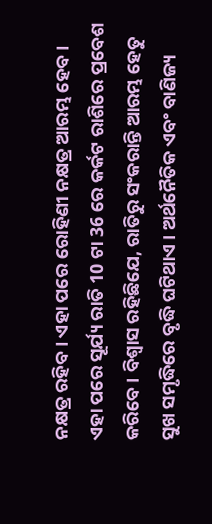ନକ୍ଷତ୍ର ରହିବ । ଏହା ପରେ ରୋହିଣୀ ନକ୍ଷତ୍ର ଆରମ୍ଭ ହେବ। ଏହା ପରେ ସୂର୍ଯ୍ୟ ରାତି 10 ଟା 36 ରେ କର୍କଟ ରାଶିରେ ପ୍ରବେଶ କରିବେ । ବିଶ୍ବାସ ରହିଛିଯେ, ରାତିରୁ ସଂକରାନ୍ତି ଆରମ୍ଭ ହେତୁ ସୁଖ ସମୃଦ୍ଧିରେ ବୃଦ୍ଧି ଘଟିଥାଏ । ଅର୍ଥନୈତିକ ଏବଂ ବାଣିଜ୍ୟ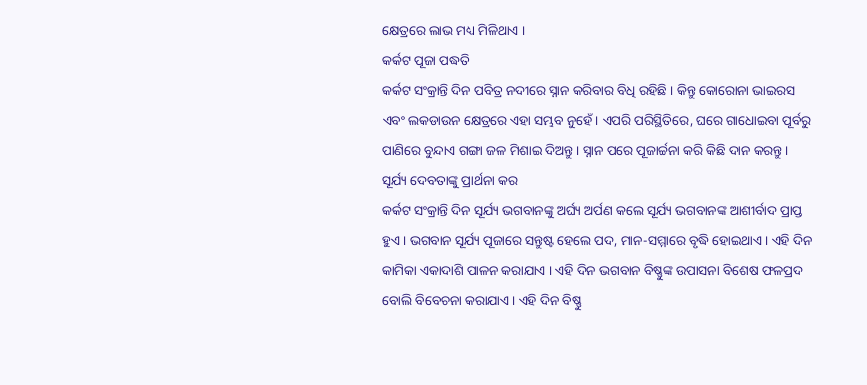କ୍ଷେତ୍ରରେ ଲାଭ ମଧ୍ୟ ମିଳିଥାଏ ।
କର୍କଟ ପୂଜା ପଦ୍ଧତି
କର୍କଟ ସଂକ୍ରାନ୍ତି ଦିନ ପବିତ୍ର ନଦୀରେ ସ୍ନାନ କରିବାର ବିଧି ରହିଛି । କିନ୍ତୁ କୋରୋନା ଭାଇରସ ଏବଂ ଲକଡାଉନ କ୍ଷେତ୍ରରେ ଏହା ସମ୍ଭବ ନୁହେଁ। ଏପରି ପରିସ୍ଥିତିରେ, ଘରେ ଗାଧୋଇବା ପୂର୍ବରୁ ପାଣିରେ ବୁନ୍ଦାଏ ଗଙ୍ଗା ଜଳ ମିଶାଇ ଦିଅନ୍ତୁ । ସ୍ନାନ ପରେ ପୂଜାର୍ଚ୍ଚନା କରି କିଛି ଦାନ କରନ୍ତୁ।
ସୂର୍ଯ୍ୟ ଦେବତାଙ୍କୁ ପ୍ରାର୍ଥନା କର
କର୍କଟ ସଂକ୍ରାନ୍ତି ଦିନ ସୂର୍ଯ୍ୟ ଭଗବାନଙ୍କୁ ଅର୍ଘ୍ୟ ଅର୍ପଣ କଲେ ସୂର୍ଯ୍ୟ ଭଗବାନଙ୍କ ଆଶୀର୍ବାଦ ପ୍ରାପ୍ତ ହୁଏ । ଭଗବାନ ସୂର୍ଯ୍ୟ ପୂଜାରେ ସନ୍ତୁଷ୍ଟ ହେଲେ ପଦ, ମାନ-ସମ୍ମାରେ ବୃଦ୍ଧି ହୋଇଥାଏ । ଏହି ଦିନ କାମିକା ଏକାଦାଶି ପାଳନ କରାଯାଏ । ଏହି ଦିନ ଭଗବାନ ବିଷ୍ଣୁଙ୍କ ଉପାସନା ବିଶେଷ ଫଳପ୍ରଦ ବୋଲି ବିବେଚନା କରାଯାଏ। ଏହି ଦିନ ବିଷ୍ଣୁ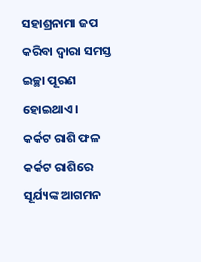ସହାଶ୍ରନାମା ଜପ କରିବା ଦ୍ବାରା ସମସ୍ତ ଇଚ୍ଛା ପୂରଣ ହୋଇଥାଏ ।
କର୍କଟ ରାଶି ଫଳ
କର୍କଟ ରାଶିରେ ସୂର୍ଯ୍ୟଙ୍କ ଆଗମନ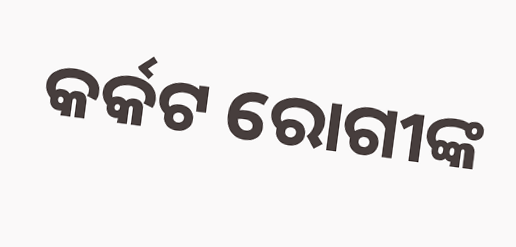କର୍କଟ ରୋଗୀଙ୍କ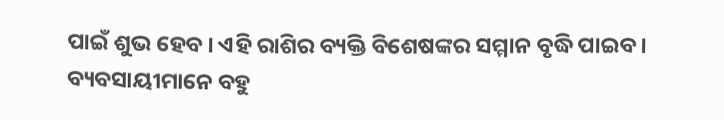ପାଇଁ ଶୁଭ ହେବ । ଏହି ରାଶିର ବ୍ୟକ୍ତି ବିଶେଷଙ୍କର ସମ୍ମାନ ବୃଦ୍ଧି ପାଇବ । ବ୍ୟବସାୟୀମାନେ ବହୁ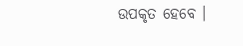ଉପକୃତ ହେବେ ।